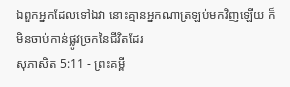ឯពួកអ្នកដែលទៅឯវា នោះគ្មានអ្នកណាត្រឡប់មកវិញឡើយ ក៏មិនចាប់កាន់ផ្លូវច្រកនៃជីវិតដែរ
សុភាសិត 5:11 - ព្រះគម្ពី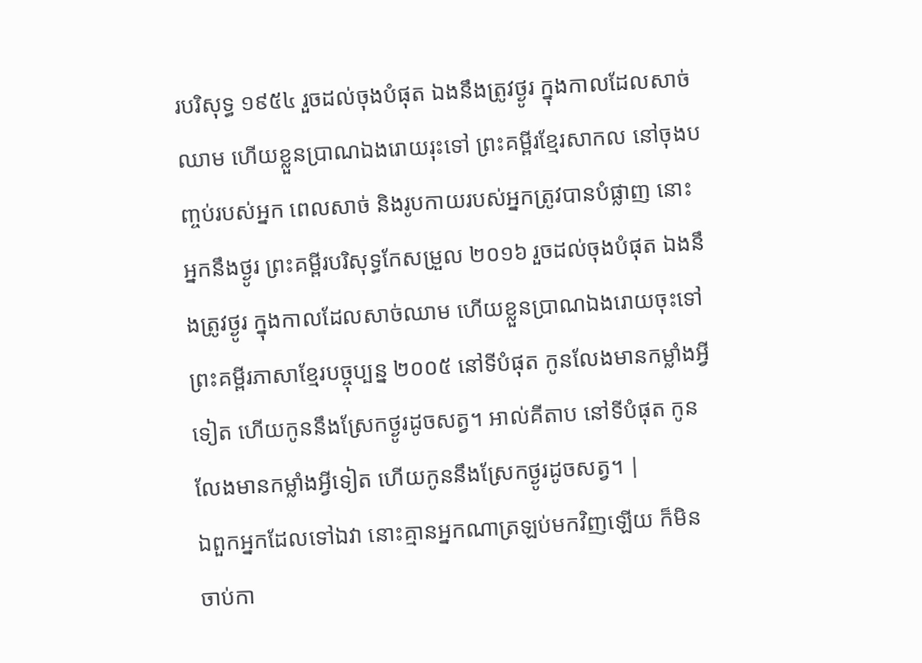របរិសុទ្ធ ១៩៥៤ រួចដល់ចុងបំផុត ឯងនឹងត្រូវថ្ងូរ ក្នុងកាលដែលសាច់ឈាម ហើយខ្លួនប្រាណឯងរោយរុះទៅ ព្រះគម្ពីរខ្មែរសាកល នៅចុងបញ្ចប់របស់អ្នក ពេលសាច់ និងរូបកាយរបស់អ្នកត្រូវបានបំផ្លាញ នោះអ្នកនឹងថ្ងូរ ព្រះគម្ពីរបរិសុទ្ធកែសម្រួល ២០១៦ រួចដល់ចុងបំផុត ឯងនឹងត្រូវថ្ងូរ ក្នុងកាលដែលសាច់ឈាម ហើយខ្លួនប្រាណឯងរោយចុះទៅ ព្រះគម្ពីរភាសាខ្មែរបច្ចុប្បន្ន ២០០៥ នៅទីបំផុត កូនលែងមានកម្លាំងអ្វីទៀត ហើយកូននឹងស្រែកថ្ងូរដូចសត្វ។ អាល់គីតាប នៅទីបំផុត កូនលែងមានកម្លាំងអ្វីទៀត ហើយកូននឹងស្រែកថ្ងូរដូចសត្វ។ |
ឯពួកអ្នកដែលទៅឯវា នោះគ្មានអ្នកណាត្រឡប់មកវិញឡើយ ក៏មិនចាប់កា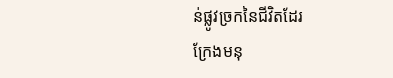ន់ផ្លូវច្រកនៃជីវិតដែរ
ក្រែងមនុ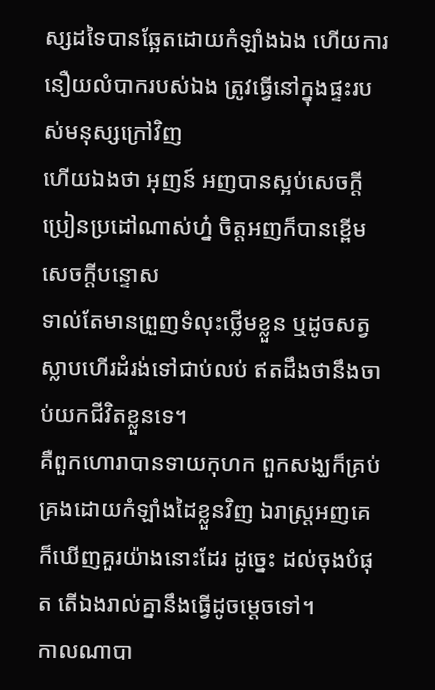ស្សដទៃបានឆ្អែតដោយកំឡាំងឯង ហើយការនឿយលំបាករបស់ឯង ត្រូវធ្វើនៅក្នុងផ្ទះរបស់មនុស្សក្រៅវិញ
ហើយឯងថា អុញន៍ អញបានស្អប់សេចក្ដីប្រៀនប្រដៅណាស់ហ្ន៎ ចិត្តអញក៏បានខ្ពើមសេចក្ដីបន្ទោស
ទាល់តែមានព្រួញទំលុះថ្លើមខ្លួន ឬដូចសត្វស្លាបហើរដំរង់ទៅជាប់លប់ ឥតដឹងថានឹងចាប់យកជីវិតខ្លួនទេ។
គឺពួកហោរាបានទាយកុហក ពួកសង្ឃក៏គ្រប់គ្រងដោយកំឡាំងដៃខ្លួនវិញ ឯរាស្ត្រអញគេក៏ឃើញគួរយ៉ាងនោះដែរ ដូច្នេះ ដល់ចុងបំផុត តើឯងរាល់គ្នានឹងធ្វើដូចម្តេចទៅ។
កាលណាបា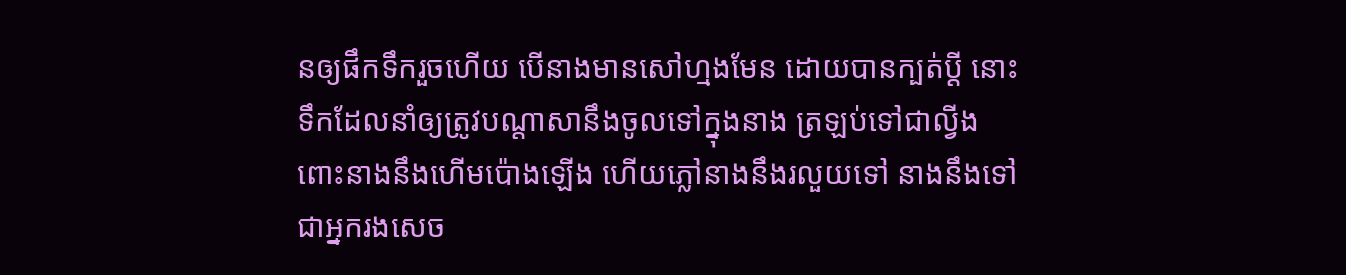នឲ្យផឹកទឹករួចហើយ បើនាងមានសៅហ្មងមែន ដោយបានក្បត់ប្ដី នោះទឹកដែលនាំឲ្យត្រូវបណ្តាសានឹងចូលទៅក្នុងនាង ត្រឡប់ទៅជាល្វីង ពោះនាងនឹងហើមប៉ោងឡើង ហើយភ្លៅនាងនឹងរលួយទៅ នាងនឹងទៅជាអ្នករងសេច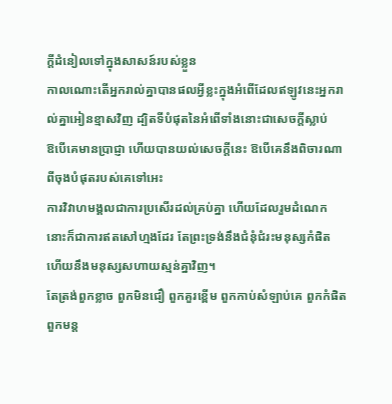ក្ដីដំនៀលទៅក្នុងសាសន៍របស់ខ្លួន
កាលណោះតើអ្នករាល់គ្នាបានផលអ្វីខ្លះក្នុងអំពើដែលឥឡូវនេះអ្នករាល់គ្នាអៀនខ្មាសវិញ ដ្បិតទីបំផុតនៃអំពើទាំងនោះជាសេចក្ដីស្លាប់
ឱបើគេមានប្រាជ្ញា ហើយបានយល់សេចក្ដីនេះ ឱបើគេនឹងពិចារណាពីចុងបំផុតរបស់គេទៅអេះ
ការវិវាហមង្គលជាការប្រសើរដល់គ្រប់គ្នា ហើយដែលរួមដំណេក នោះក៏ជាការឥតសៅហ្មងដែរ តែព្រះទ្រង់នឹងជំនុំជំរះមនុស្សកំផិត ហើយនឹងមនុស្សសហាយស្មន់គ្នាវិញ។
តែត្រង់ពួកខ្លាច ពួកមិនជឿ ពួកគួរខ្ពើម ពួកកាប់សំឡាប់គេ ពួកកំផិត ពួកមន្ត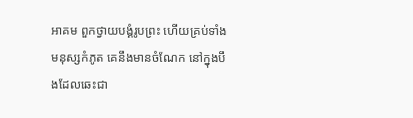អាគម ពួកថ្វាយបង្គំរូបព្រះ ហើយគ្រប់ទាំងមនុស្សកំភូត គេនឹងមានចំណែក នៅក្នុងបឹងដែលឆេះជា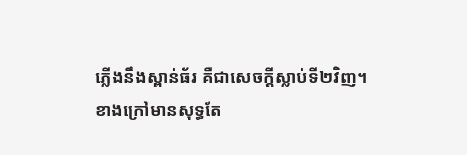ភ្លើងនឹងស្ពាន់ធ័រ គឺជាសេចក្ដីស្លាប់ទី២វិញ។
ខាងក្រៅមានសុទ្ធតែ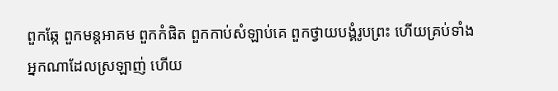ពួកឆ្កែ ពួកមន្តអាគម ពួកកំផិត ពួកកាប់សំឡាប់គេ ពួកថ្វាយបង្គំរូបព្រះ ហើយគ្រប់ទាំងអ្នកណាដែលស្រឡាញ់ ហើយ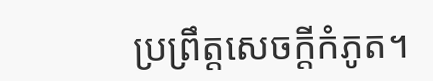ប្រព្រឹត្តសេចក្ដីកំភូត។